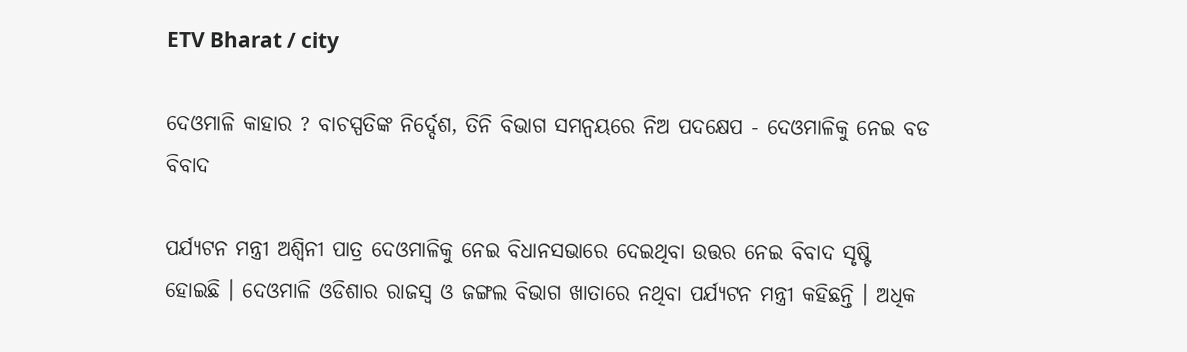ETV Bharat / city

ଦେଓମାଳି କାହାର ? ବାଚସ୍ପତିଙ୍କ ନିର୍ଦ୍ଦେଶ, ତିନି ବିଭାଗ ସମନ୍ୱୟରେ ନିଅ ପଦକ୍ଷେପ - ଦେଓମାଳିକୁ ନେଇ ବଡ ବିବାଦ

ପର୍ଯ୍ୟଟନ ମନ୍ତ୍ରୀ ଅଶ୍ୱିନୀ ପାତ୍ର ଦେଓମାଳିକୁ ନେଇ ବିଧାନସଭାରେ ଦେଇଥିବା ଉତ୍ତର ନେଇ ବିବାଦ ସୃଷ୍ଟି ହୋଇଛି । ଦେଓମାଳି ଓଡିଶାର ରାଜସ୍ବ ଓ ଜଙ୍ଗଲ ବିଭାଗ ଖାତାରେ ନଥିବା ପର୍ଯ୍ୟଟନ ମନ୍ତ୍ରୀ କହିଛନ୍ତି । ଅଧିକ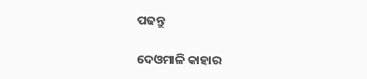ପଢନ୍ତୁ

ଦେଓମାଳି କାହାର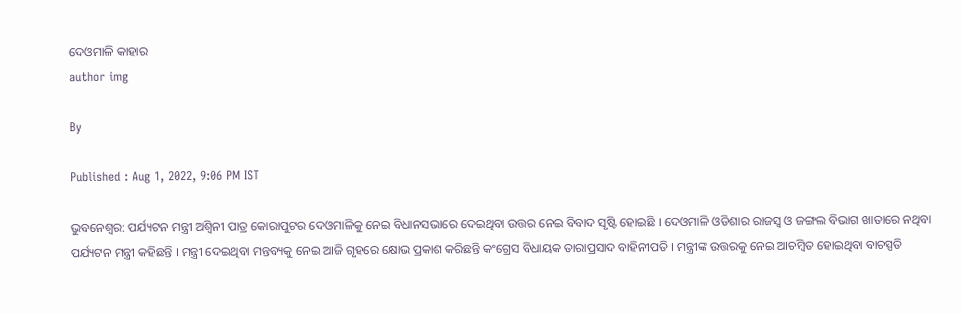ଦେଓମାଳି କାହାର
author img

By

Published : Aug 1, 2022, 9:06 PM IST

ଭୁବନେଶ୍ବର: ପର୍ଯ୍ୟଟନ ମନ୍ତ୍ରୀ ଅଶ୍ୱିନୀ ପାତ୍ର କୋରାପୁଟର ଦେଓମାଳିକୁ ନେଇ ବିଧାନସଭାରେ ଦେଇଥିବା ଉତ୍ତର ନେଇ ବିବାଦ ସୃଷ୍ଟି ହୋଇଛି । ଦେଓମାଳି ଓଡିଶାର ରାଜସ୍ବ ଓ ଜଙ୍ଗଲ ବିଭାଗ ଖାତାରେ ନଥିବା ପର୍ଯ୍ୟଟନ ମନ୍ତ୍ରୀ କହିଛନ୍ତି । ମନ୍ତ୍ରୀ ଦେଇଥିବା ମନ୍ତବ୍ୟକୁ ନେଇ ଆଜି ଗୃହରେ କ୍ଷୋଭ ପ୍ରକାଶ କରିଛନ୍ତି କଂଗ୍ରେସ ବିଧାୟକ ତାରାପ୍ରସାଦ ବାହିନୀପତି । ମନ୍ତ୍ରୀଙ୍କ ଉତ୍ତରକୁ ନେଇ ଆଚମ୍ବିତ ହୋଇଥିବା ବାଚସ୍ପତି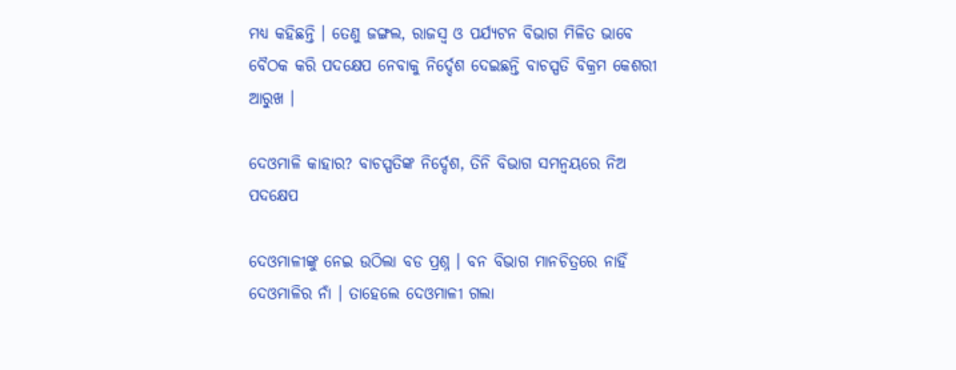ମଧ୍ୟ କହିଛନ୍ତି । ତେଣୁ ଜଙ୍ଗଲ, ରାଜସ୍ୱ ଓ ପର୍ଯ୍ୟଟନ ବିଭାଗ ମିଳିତ ଭାବେ ବୈଠକ କରି ପଦକ୍ଷେପ ନେବାକୁ ନିର୍ଦ୍ଦେଶ ଦେଇଛନ୍ତି ବାଚସ୍ପତି ବିକ୍ରମ କେଶରୀ ଆରୁଖ ।

ଦେଓମାଳି କାହାର? ବାଚସ୍ପତିଙ୍କ ନିର୍ଦ୍ଦେଶ, ତିନି ବିଭାଗ ସମନ୍ୱୟରେ ନିଅ ପଦକ୍ଷେପ

ଦେଓମାଳୀଙ୍କୁ ନେଇ ଉଠିଲା ବଡ ପ୍ରଶ୍ନ । ବନ ବିଭାଗ ମାନଚିତ୍ରରେ ନାହିଁ ଦେଓମାଳିର ନାଁ । ତାହେଲେ ଦେଓମାଳୀ ଗଲା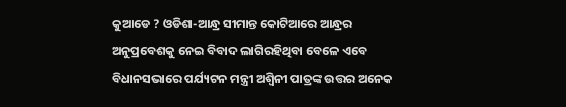କୁଆଡେ ? ଓଡିଶା-ଆନ୍ଧ୍ର ସୀମାନ୍ତ କୋଟିଆରେ ଆନ୍ଧ୍ରର ଅନୁପ୍ରବେଶକୁ ନେଇ ବିବାଦ ଲାଗିରହିଥିବା ବେଳେ ଏବେ ବିଧାନସଭାରେ ପର୍ଯ୍ୟଟନ ମନ୍ତ୍ରୀ ଅଶ୍ବିନୀ ପାତ୍ରଙ୍କ ଉତ୍ତର ଅନେକ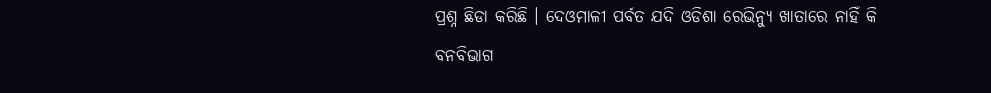ପ୍ରଶ୍ନ ଛିଡା କରିଛି । ଦେଓମାଳୀ ପର୍ବତ ଯଦି ଓଡିଶା ରେଭିନ୍ୟୁ ଖାତାରେ ନାହିଁ କି ବନବିଭାଗ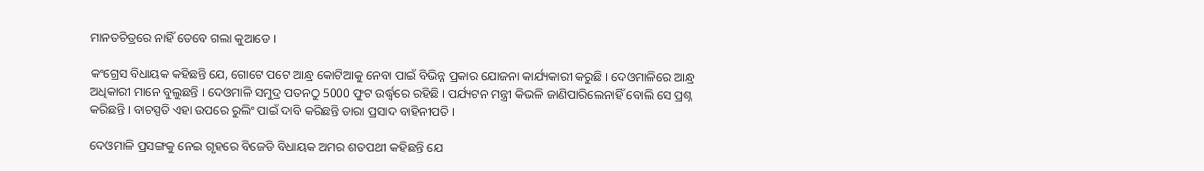ମାନତଚିତ୍ରରେ ନାହିଁ ତେବେ ଗଲା କୁଆଡେ ।

କଂଗ୍ରେସ ବିଧାୟକ କହିଛନ୍ତି ଯେ, ଗୋଟେ ପଟେ ଆନ୍ଧ୍ର କୋଟିଆକୁ ନେବା ପାଇଁ ବିଭିନ୍ନ ପ୍ରକାର ଯୋଜନା କାର୍ଯ୍ୟକାରୀ କରୁଛି । ଦେଓମାଳିରେ ଆନ୍ଧ୍ର ଅଧିକାରୀ ମାନେ ବୁଲୁଛନ୍ତି । ଦେଓମାଳି ସମୁଦ୍ର ପତନଠୁ 5000 ଫୁଟ ଉର୍ଦ୍ଧ୍ବରେ ରହିଛି । ପର୍ଯ୍ୟଟନ ମନ୍ତ୍ରୀ କିଭଳି ଜାଣିପାରିଲେନାହିଁ ବୋଲି ସେ ପ୍ରଶ୍ନ କରିଛନ୍ତି । ବାଚସ୍ପତି ଏହା ଉପରେ ରୁଲିଂ ପାଇଁ ଦାବି କରିଛନ୍ତି ତାରା ପ୍ରସାଦ ବାହିନୀପତି ।

ଦେଓମାଳି ପ୍ରସଙ୍ଗକୁ ନେଇ ଗୃହରେ ବିଜେଡି ବିଧାୟକ ଅମର ଶତପଥୀ କହିଛନ୍ତି ଯେ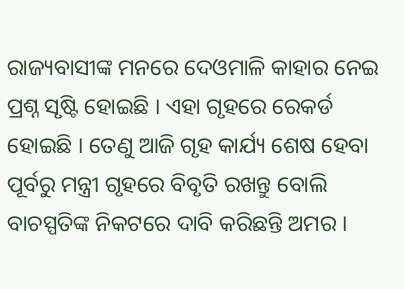ରାଜ୍ୟବାସୀଙ୍କ ମନରେ ଦେଓମାଳି କାହାର ନେଇ ପ୍ରଶ୍ନ ସୃଷ୍ଟି ହୋଇଛି । ଏହା ଗୃହରେ ରେକର୍ଡ ହୋଇଛି । ତେଣୁ ଆଜି ଗୃହ କାର୍ଯ୍ୟ ଶେଷ ହେବା ପୂର୍ବରୁ ମନ୍ତ୍ରୀ ଗୃହରେ ବିବୃତି ରଖନ୍ତୁ ବୋଲି ବାଚସ୍ପତିଙ୍କ ନିକଟରେ ଦାବି କରିଛନ୍ତି ଅମର ।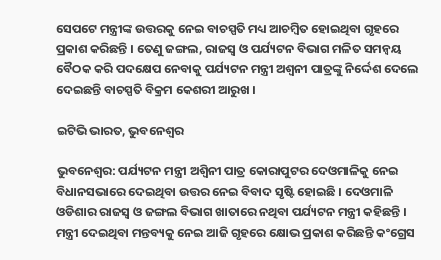ସେପଟେ ମନ୍ତ୍ରୀଙ୍କ ଉତ୍ତରକୁ ନେଇ ବାଚସ୍ପତି ମଧ୍ୟ ଆଚମ୍ବିତ ହୋଇଥିବା ଗୃହରେ ପ୍ରକାଶ କରିଛନ୍ତି । ତେଣୁ ଜଙ୍ଗଲ, ରାଜସ୍ବ ଓ ପର୍ଯ୍ୟଟନ ବିଭାଗ ମଳିତ ସମନ୍ୱୟ ବୈଠକ କରି ପଦକ୍ଷେପ ନେବାକୁ ପର୍ଯ୍ୟଟନ ମନ୍ତ୍ରୀ ଅଶ୍ୱନୀ ପାତ୍ରଙ୍କୁ ନିର୍ଦ୍ଦେଶ ଦେଲେ ଦେଇଛନ୍ତି ବାଚସ୍ପତି ବିକ୍ରମ କେଶରୀ ଆରୁଖ ।

ଇଟିଭି ଭାରତ, ଭୁବନେଶ୍ବର

ଭୁବନେଶ୍ବର: ପର୍ଯ୍ୟଟନ ମନ୍ତ୍ରୀ ଅଶ୍ୱିନୀ ପାତ୍ର କୋରାପୁଟର ଦେଓମାଳିକୁ ନେଇ ବିଧାନସଭାରେ ଦେଇଥିବା ଉତ୍ତର ନେଇ ବିବାଦ ସୃଷ୍ଟି ହୋଇଛି । ଦେଓମାଳି ଓଡିଶାର ରାଜସ୍ବ ଓ ଜଙ୍ଗଲ ବିଭାଗ ଖାତାରେ ନଥିବା ପର୍ଯ୍ୟଟନ ମନ୍ତ୍ରୀ କହିଛନ୍ତି । ମନ୍ତ୍ରୀ ଦେଇଥିବା ମନ୍ତବ୍ୟକୁ ନେଇ ଆଜି ଗୃହରେ କ୍ଷୋଭ ପ୍ରକାଶ କରିଛନ୍ତି କଂଗ୍ରେସ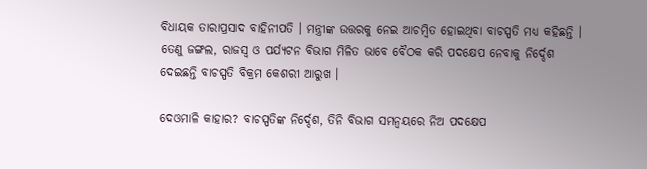ବିଧାୟକ ତାରାପ୍ରସାଦ ବାହିନୀପତି । ମନ୍ତ୍ରୀଙ୍କ ଉତ୍ତରକୁ ନେଇ ଆଚମ୍ବିତ ହୋଇଥିବା ବାଚସ୍ପତି ମଧ୍ୟ କହିଛନ୍ତି । ତେଣୁ ଜଙ୍ଗଲ, ରାଜସ୍ୱ ଓ ପର୍ଯ୍ୟଟନ ବିଭାଗ ମିଳିତ ଭାବେ ବୈଠକ କରି ପଦକ୍ଷେପ ନେବାକୁ ନିର୍ଦ୍ଦେଶ ଦେଇଛନ୍ତି ବାଚସ୍ପତି ବିକ୍ରମ କେଶରୀ ଆରୁଖ ।

ଦେଓମାଳି କାହାର? ବାଚସ୍ପତିଙ୍କ ନିର୍ଦ୍ଦେଶ, ତିନି ବିଭାଗ ସମନ୍ୱୟରେ ନିଅ ପଦକ୍ଷେପ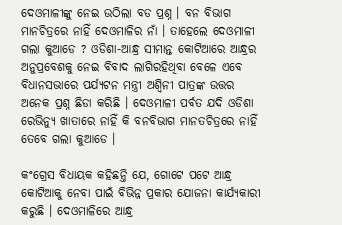ଦେଓମାଳୀଙ୍କୁ ନେଇ ଉଠିଲା ବଡ ପ୍ରଶ୍ନ । ବନ ବିଭାଗ ମାନଚିତ୍ରରେ ନାହିଁ ଦେଓମାଳିର ନାଁ । ତାହେଲେ ଦେଓମାଳୀ ଗଲା କୁଆଡେ ? ଓଡିଶା-ଆନ୍ଧ୍ର ସୀମାନ୍ତ କୋଟିଆରେ ଆନ୍ଧ୍ରର ଅନୁପ୍ରବେଶକୁ ନେଇ ବିବାଦ ଲାଗିରହିଥିବା ବେଳେ ଏବେ ବିଧାନସଭାରେ ପର୍ଯ୍ୟଟନ ମନ୍ତ୍ରୀ ଅଶ୍ବିନୀ ପାତ୍ରଙ୍କ ଉତ୍ତର ଅନେକ ପ୍ରଶ୍ନ ଛିଡା କରିଛି । ଦେଓମାଳୀ ପର୍ବତ ଯଦି ଓଡିଶା ରେଭିନ୍ୟୁ ଖାତାରେ ନାହିଁ କି ବନବିଭାଗ ମାନତଚିତ୍ରରେ ନାହିଁ ତେବେ ଗଲା କୁଆଡେ ।

କଂଗ୍ରେସ ବିଧାୟକ କହିଛନ୍ତି ଯେ, ଗୋଟେ ପଟେ ଆନ୍ଧ୍ର କୋଟିଆକୁ ନେବା ପାଇଁ ବିଭିନ୍ନ ପ୍ରକାର ଯୋଜନା କାର୍ଯ୍ୟକାରୀ କରୁଛି । ଦେଓମାଳିରେ ଆନ୍ଧ୍ର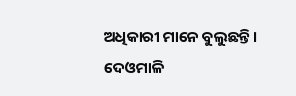ଅଧିକାରୀ ମାନେ ବୁଲୁଛନ୍ତି । ଦେଓମାଳି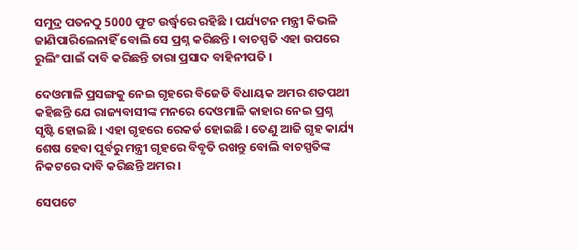ସମୁଦ୍ର ପତନଠୁ 5000 ଫୁଟ ଉର୍ଦ୍ଧ୍ବରେ ରହିଛି । ପର୍ଯ୍ୟଟନ ମନ୍ତ୍ରୀ କିଭଳି ଜାଣିପାରିଲେନାହିଁ ବୋଲି ସେ ପ୍ରଶ୍ନ କରିଛନ୍ତି । ବାଚସ୍ପତି ଏହା ଉପରେ ରୁଲିଂ ପାଇଁ ଦାବି କରିଛନ୍ତି ତାରା ପ୍ରସାଦ ବାହିନୀପତି ।

ଦେଓମାଳି ପ୍ରସଙ୍ଗକୁ ନେଇ ଗୃହରେ ବିଜେଡି ବିଧାୟକ ଅମର ଶତପଥୀ କହିଛନ୍ତି ଯେ ରାଜ୍ୟବାସୀଙ୍କ ମନରେ ଦେଓମାଳି କାହାର ନେଇ ପ୍ରଶ୍ନ ସୃଷ୍ଟି ହୋଇଛି । ଏହା ଗୃହରେ ରେକର୍ଡ ହୋଇଛି । ତେଣୁ ଆଜି ଗୃହ କାର୍ଯ୍ୟ ଶେଷ ହେବା ପୂର୍ବରୁ ମନ୍ତ୍ରୀ ଗୃହରେ ବିବୃତି ରଖନ୍ତୁ ବୋଲି ବାଚସ୍ପତିଙ୍କ ନିକଟରେ ଦାବି କରିଛନ୍ତି ଅମର ।

ସେପଟେ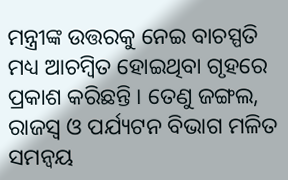ମନ୍ତ୍ରୀଙ୍କ ଉତ୍ତରକୁ ନେଇ ବାଚସ୍ପତି ମଧ୍ୟ ଆଚମ୍ବିତ ହୋଇଥିବା ଗୃହରେ ପ୍ରକାଶ କରିଛନ୍ତି । ତେଣୁ ଜଙ୍ଗଲ, ରାଜସ୍ବ ଓ ପର୍ଯ୍ୟଟନ ବିଭାଗ ମଳିତ ସମନ୍ୱୟ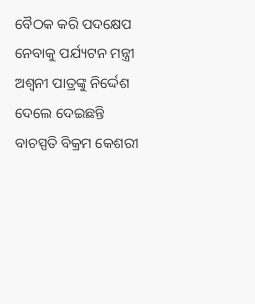ବୈଠକ କରି ପଦକ୍ଷେପ ନେବାକୁ ପର୍ଯ୍ୟଟନ ମନ୍ତ୍ରୀ ଅଶ୍ୱନୀ ପାତ୍ରଙ୍କୁ ନିର୍ଦ୍ଦେଶ ଦେଲେ ଦେଇଛନ୍ତି ବାଚସ୍ପତି ବିକ୍ରମ କେଶରୀ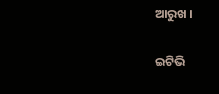ଆରୁଖ ।

ଇଟିଭି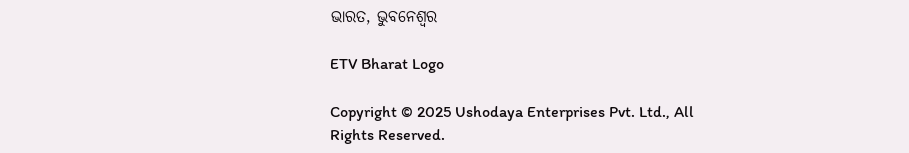ଭାରତ, ଭୁବନେଶ୍ବର

ETV Bharat Logo

Copyright © 2025 Ushodaya Enterprises Pvt. Ltd., All Rights Reserved.